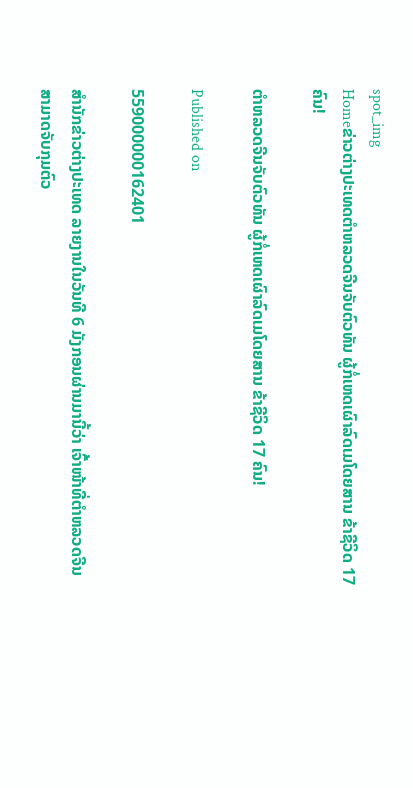spot_img
Homeຂ່າວຕ່າງປະເທດຕຳຫລວດຈີນຈັບຕົວທັນ ຜູ້ກໍ່ເຫດເຜົາລົດເມໂດຍສານ ຂ້າຊີວິດ 17 ຄົນ!

ຕຳຫລວດຈີນຈັບຕົວທັນ ຜູ້ກໍ່ເຫດເຜົາລົດເມໂດຍສານ ຂ້າຊີວິດ 17 ຄົນ!

Published on

559000000162401

ສຳນັກຂ່າວຕ່າງປະເທດ ລາຍງານໃນວັນທີ 6 ມັງກອນຜ່ານມານີ້ວ່າ ເຈົ້າໜ້າທີ່ຕຳຫລວດຈີນ ສາມາດຈັບກຸມຕົວ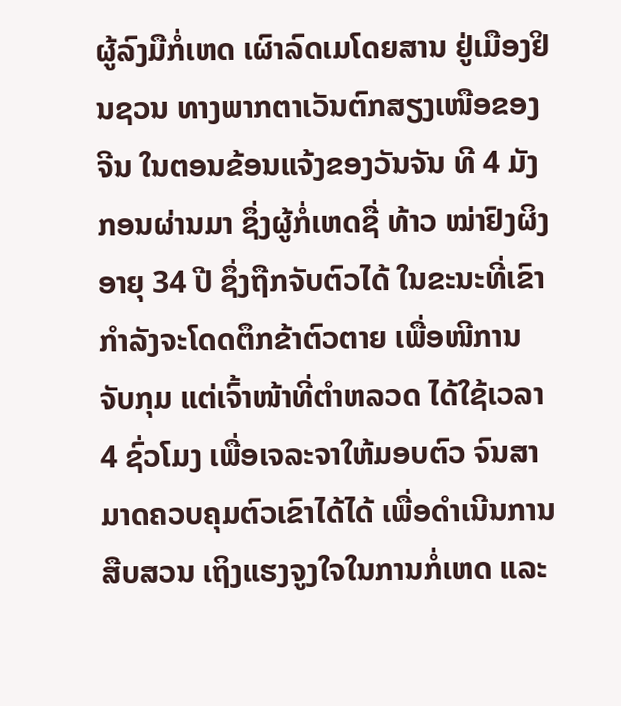ຜູ້ລົງມືກໍ່ເຫດ ເຜົາລົດເມໂດຍສານ ຢູ່ເມືອງຢິນຊວນ ທາງພາກຕາເວັນຕົກສຽງເໜືອຂອງຈີນ ໃນຕອນຂ້ອນແຈ້ງຂອງວັນຈັນ ທີ 4 ມັງກອນຜ່ານມາ ຊຶ່ງຜູ້ກໍ່ເຫດຊື່ ທ້າວ ໝ່າຢົງຜິງ ອາຍຸ 34 ປີ ຊຶ່ງຖືກຈັບຕົວໄດ້ ໃນຂະນະທີ່ເຂົາກຳລັງຈະໂດດຕຶກຂ້າຕົວຕາຍ ເພື່ອໜີການຈັບກຸມ ແຕ່ເຈົ້າໜ້າທີ່ຕຳຫລວດ ໄດ້ໃຊ້ເວລາ 4 ຊົ່ວໂມງ ເພື່ອເຈລະຈາໃຫ້ມອບຕົວ ຈົນສາມາດຄວບຄຸມຕົວເຂົາໄດ້ໄດ້ ເພື່ອດຳເນີນການສືບສວນ ເຖິງແຮງຈູງໃຈໃນການກໍ່ເຫດ ແລະ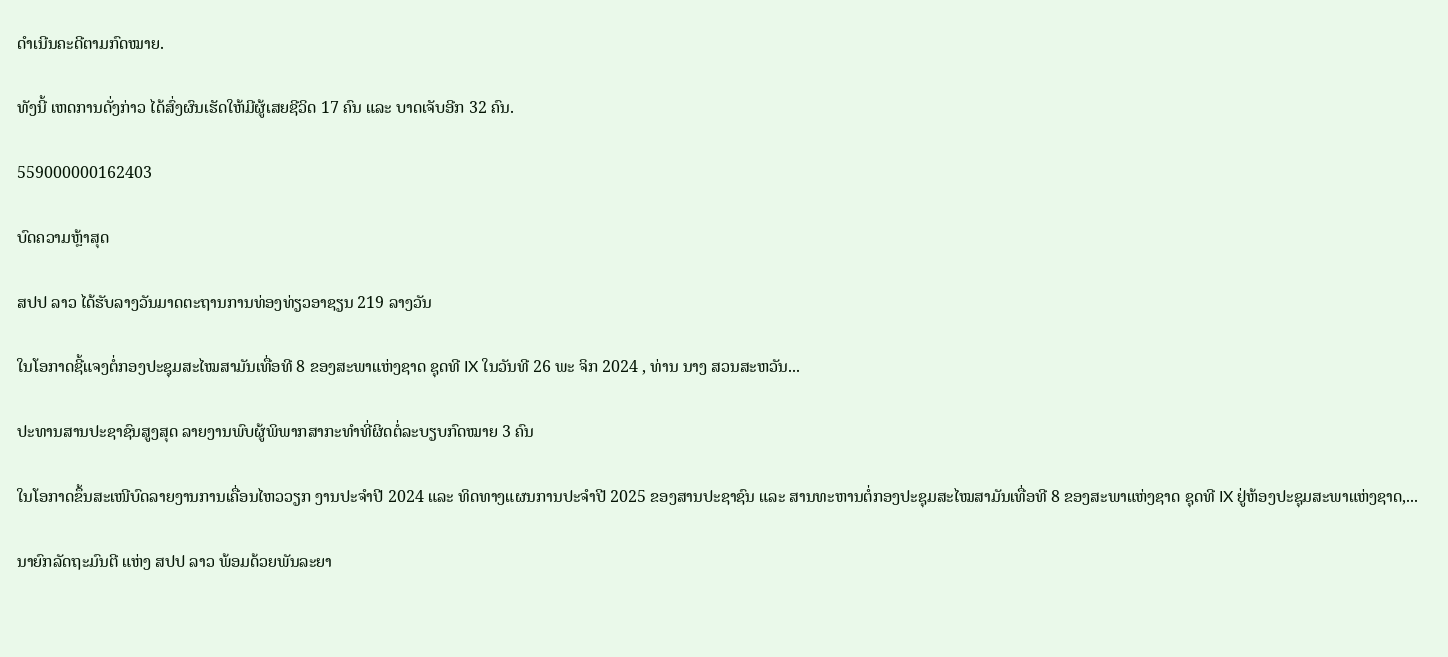ດຳເນີນຄະດີຕາມກົດໝາຍ.

ທັງນີ້ ເຫດການດັ່ງກ່າວ ໄດ້ສົ່ງຜົນເຮັດໃຫ້ມີຜູ້ເສຍຊີວິດ 17 ຄົນ ແລະ ບາດເຈັບອີກ 32 ຄົນ.

559000000162403

ບົດຄວາມຫຼ້າສຸດ

ສປປ ລາວ ໄດ້ຮັບລາງວັນມາດຕະຖານການທ່ອງທ່ຽວອາຊຽນ 219 ລາງວັນ

ໃນໂອກາດຊີ້ແຈງຕໍ່ກອງປະຊຸມສະໄໝສາມັນເທື່ອທີ 8 ຂອງສະພາແຫ່ງຊາດ ຊຸດທີ IX ໃນວັນທີ 26 ພະ ຈິກ 2024 , ທ່ານ ນາງ ສວນສະຫວັນ...

ປະທານສານປະຊາຊົນສູງສຸດ ລາຍງານພົບຜູ້ພິພາກສາກະທຳທີ່ຜິດຕໍ່ລະບຽບກົດໝາຍ 3 ຄົນ

ໃນໂອກາດຂຶ້ນສະເໜີບົດລາຍງານການເຄື່ອນໄຫວວຽກ ງານປະຈໍາປີ 2024 ແລະ ທິດທາງແຜນການປະຈຳປີ 2025 ຂອງສານປະຊາຊົນ ແລະ ສານທະຫານຕໍ່ກອງປະຊຸມສະໄໝສາມັນເທື່ອທີ 8 ຂອງສະພາແຫ່ງຊາດ ຊຸດທີ IX ຢູ່ຫ້ອງປະຊຸມສະພາແຫ່ງຊາດ,...

ນາຍົກລັດຖະມົນຕີ ແຫ່ງ ສປປ ລາວ ພ້ອມດ້ວຍພັນລະຍາ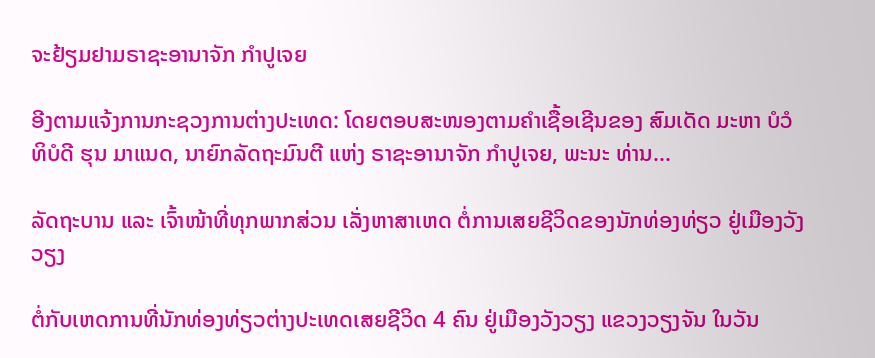ຈະຢ້ຽມຢາມຣາຊະອານາຈັກ ກຳປູເຈຍ

ອີງຕາມແຈ້ງການກະຊວງການຕ່າງປະເທດ: ໂດຍຕອບສະໜອງຕາມຄຳເຊື້ອເຊີນຂອງ ສົມເດັດ ມະຫາ ບໍວໍ ທິບໍດີ ຮຸນ ມາແນດ, ນາຍົກລັດຖະມົນຕີ ແຫ່ງ ຣາຊະອານາຈັກ ກໍາປູເຈຍ, ພະນະ ທ່ານ...

ລັດຖະບານ ແລະ ເຈົ້າໜ້າທີ່ທຸກພາກສ່ວນ ເລັ່ງຫາສາເຫດ ຕໍ່ການເສຍຊີວິດຂອງນັກທ່ອງທ່ຽວ ຢູ່ເມືອງວັງວຽງ

ຕໍ່ກັບເຫດການທີ່ນັກທ່ອງທ່ຽວຕ່າງປະເທດເສຍຊີວິດ 4 ຄົນ ຢູ່ເມືອງວັງວຽງ ແຂວງວຽງຈັນ ໃນວັນ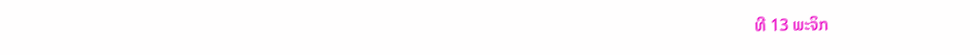ທີ 13 ພະຈິກ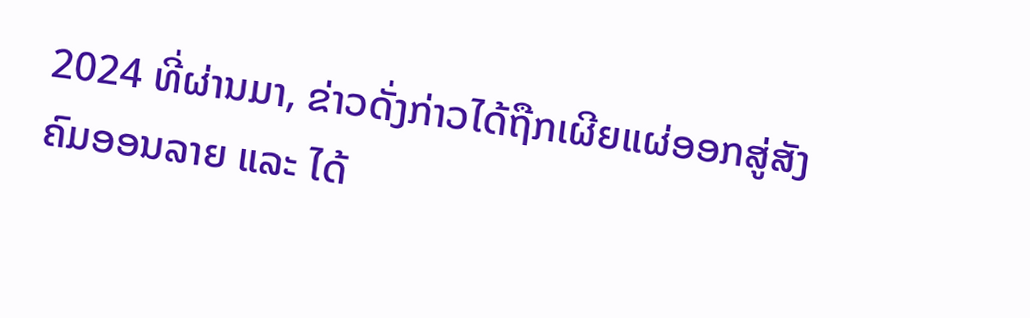2024 ທີ່ຜ່ານມາ, ຂ່າວດັ່ງກ່າວໄດ້ຖືກເຜີຍແຜ່ອອກສູ່ສັງຄົມອອນລາຍ ແລະ ໄດ້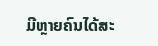ມີຫຼາຍຄົນໄດ້ສະ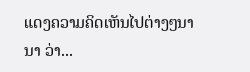ແດງຄວາມຄິດເຫັນໄປຕ່າງໆນານາ ວ່າ...